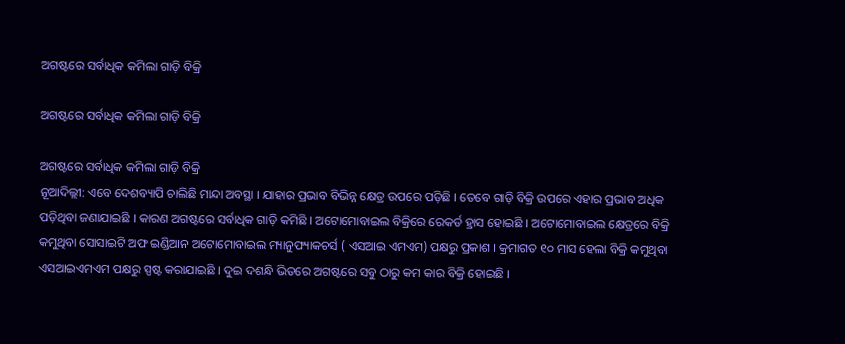ଅଗଷ୍ଟରେ ସର୍ବାଧିକ କମିଲା ଗାଡ଼ି ବିକ୍ରି

ଅଗଷ୍ଟରେ ସର୍ବାଧିକ କମିଲା ଗାଡ଼ି ବିକ୍ରି

ଅଗଷ୍ଟରେ ସର୍ବାଧିକ କମିଲା ଗାଡ଼ି ବିକ୍ରି
ନୂଆଦିଲ୍ଲୀ: ଏବେ ଦେଶବ୍ୟାପି ଚାଲିଛି ମାନ୍ଦା ଅବସ୍ଥା । ଯାହାର ପ୍ରଭାବ ବିଭିନ୍ନ କ୍ଷେତ୍ର ଉପରେ ପଡ଼ିଛି । ତେବେ ଗାଡ଼ି ବିକ୍ରି ଉପରେ ଏହାର ପ୍ରଭାବ ଅଧିକ ପଡ଼ିଥିବା ଜଣାଯାଇଛି । କାରଣ ଅଗଷ୍ଟରେ ସର୍ବାଧିକ ଗାଡ଼ି କମିଛି । ଅଟୋମୋବାଇଲ ବିକ୍ରିରେ ରେକର୍ଡ ହ୍ରାସ ହୋଇଛି । ଅଟୋମୋବାଇଲ କ୍ଷେତ୍ରରେ ବିକ୍ରି କମୁଥିବା ସୋସାଇଟି ଅଫ ଇଣ୍ଡିଆନ ଅଟୋମୋବାଇଲ ମ୍ୟାନୁଫ୍ୟାକଚର୍ସ ( ଏସଆଇ ଏମଏମ) ପକ୍ଷରୁ ପ୍ରକାଶ । କ୍ରମାଗତ ୧୦ ମାସ ହେଲା ବିକ୍ରି କମୁଥିବା ଏସଆଇଏମଏମ ପକ୍ଷରୁ ସ୍ପଷ୍ଟ କରାଯାଇଛି । ଦୁଇ ଦଶନ୍ଧି ଭିତରେ ଅଗଷ୍ଟରେ ସବୁ ଠାରୁ କମ କାର ବିକ୍ରି ହୋଇଛି ।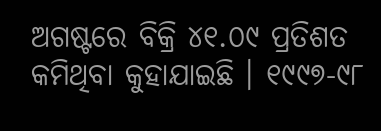ଅଗଷ୍ଟରେ ବିକ୍ରି ୪୧.୦୯ ପ୍ରତିଶତ କମିଥିବା କୁହାଯାଇଛି । ୧୯୯୭-୯୮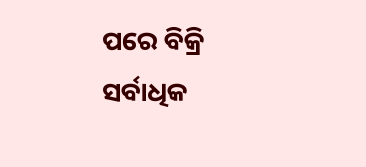ପରେ ବିକ୍ରି ସର୍ବାଧିକ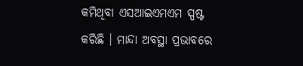କମିଥିବା ଏସଆଇଏମଏମ ସ୍ପଷ୍ଟ କରିଛି । ମାନ୍ଦା ଅବସ୍ଥା ପ୍ରଭାବରେ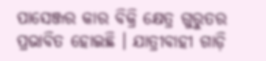ପାସେଞ୍ଜର କାର ବିକ୍ରି କ୍ଷେତ୍ର ଗୁରୁତର ପ୍ରଭାବିତ ହୋଇଛି । ଯାତ୍ରୀବାହୀ ଗାଡ଼ି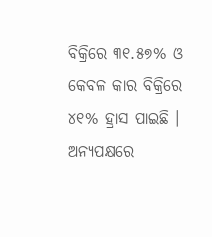ବିକ୍ରିରେ ୩୧.୫୭% ଓ କେବଳ କାର ବିକ୍ରିରେ ୪୧% ହ୍ରାସ ପାଇଛି । ଅନ୍ୟପକ୍ଷରେ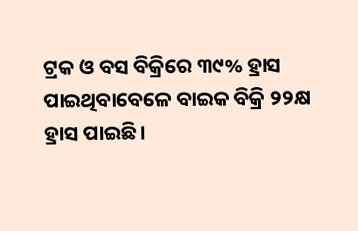ଟ୍ରକ ଓ ବସ ବିକ୍ରିରେ ୩୯% ହ୍ରାସ ପାଇଥିବାବେଳେ ବାଇକ ବିକ୍ରି ୨୨କ୍ଷ ହ୍ରାସ ପାଇଛି ।